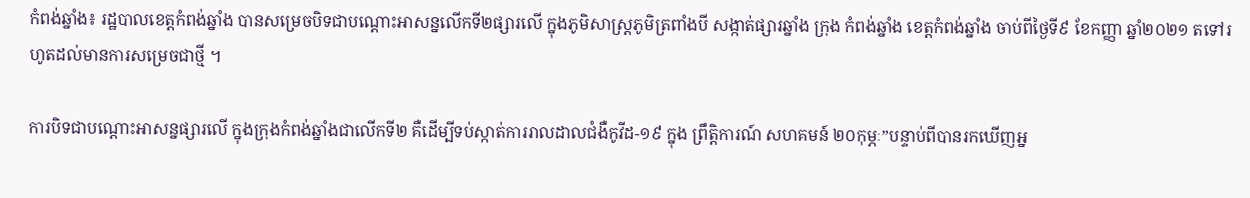កំពង់ឆ្នាំង៖ រដ្ឋបាលខេត្តកំពង់ឆ្នាំង បានសម្រេចបិទជាបណ្តោះអាសន្នលើកទី២ផ្សារលើ ក្នុងភូមិសាស្ត្រភូមិត្រពាំងបី សង្កាត់ផ្សារឆ្នាំង ក្រុង កំពង់ឆ្នាំង ខេត្តកំពង់ឆ្នាំង ចាប់ពីថ្ងៃទី៩ ខែកញ្ញា ឆ្នាំ២០២១ តទៅរហូតដល់មានការសម្រេចជាថ្មី ។

ការបិទជាបណ្តោះអាសន្នផ្សារលើ ក្នុងក្រុងកំពង់ឆ្នាំងជាលើកទី២ គឺដើម្បីទប់ស្កាត់ការរាលដាលជំងឺកូវីដ-១៩ ក្នុង ព្រឹត្តិការណ៍ សហគមន៍ ២០កុម្ភៈ”បន្ទាប់ពីបានរកឃើញអ្ន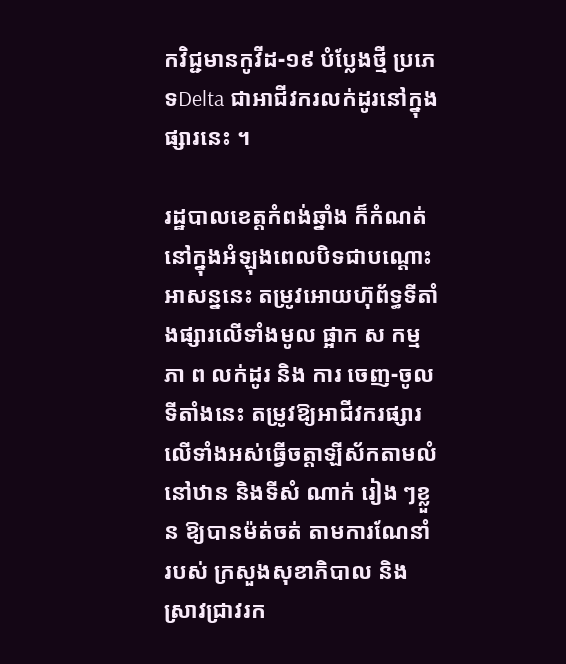កវិជ្ជមានកូវីដ-១៩ បំប្លែងថ្មី ប្រភេទDelta ជាអាជីវករលក់ដូរនៅក្នុងផ្សារនេះ ។

រដ្ឋបាលខេត្តកំពង់ឆ្នាំង ក៏កំណត់នៅក្នុងអំឡុងពេលបិទជាបណ្តោះអាសន្ននេះ តម្រូវអោយហ៊ុព័ទ្ធទីតាំងផ្សារលើទាំងមូល ផ្អាក ស កម្ម ភា ព លក់ដូរ និង ការ ចេញ-ចូលទីតាំងនេះ តម្រូវឱ្យអាជីវករផ្សារលើទាំងអស់ធ្វើចត្តាឡីស័កតាមលំនៅឋាន និងទីសំ ណាក់ រៀង ៗខ្លួន ឱ្យបានម៉ត់ចត់ តាមការណែនាំ របស់ ក្រសួងសុខាភិបាល និង ស្រាវជ្រាវរក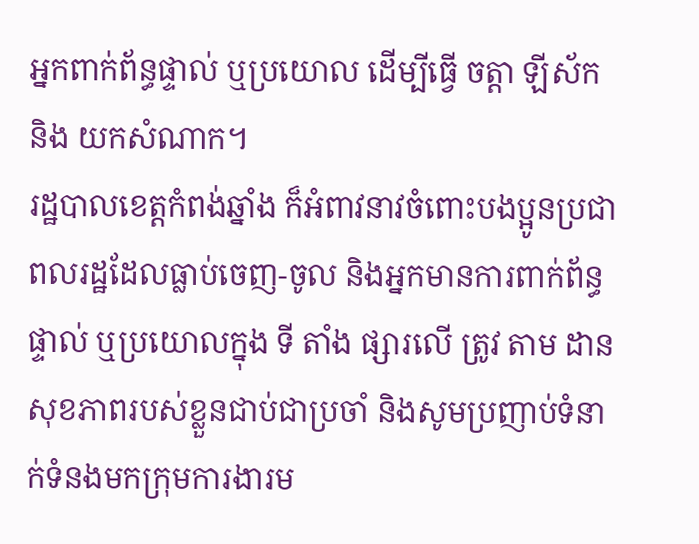អ្នកពាក់ព័ន្ធផ្ទាល់ ឬប្រយោល ដើម្បីធ្វើ ចត្តា ឡីស័ក និង យកសំណាក។
រដ្ឋបាលខេត្តកំពង់ឆ្នាំង ក៏អំពាវនាវចំពោះបងប្អូនប្រជាពលរដ្ឋដែលធ្លាប់ចេញ-ចូល និងអ្នកមានការពាក់ព័ន្ធផ្ទាល់ ឬប្រយោលក្នុង ទី តាំង ផ្សារលើ ត្រូវ តាម ដានសុខភាពរបស់ខ្លួនជាប់ជាប្រចាំ និងសូមប្រញាប់ទំនាក់ទំនងមកក្រុមការងារម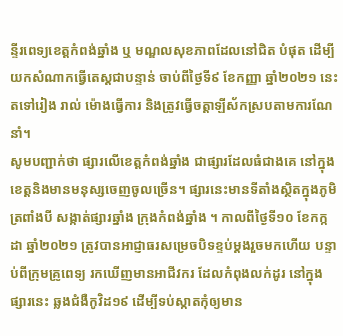ន្ទីរពេទ្យខេត្តកំពង់ឆ្នាំង ឬ មណ្ឌលសុខភាពដែលនៅជិត បំផុត ដើម្បីយកសំណាកធ្វើតេស្តជាបន្ទាន់ ចាប់ពីថ្ងៃទី៩ ខែកញ្ញា ឆ្នាំ២០២១ នេះ តទៅរៀង រាល់ ម៉ោងធ្វើការ និងត្រូវធ្វើចត្តាឡីស័កស្របតាមការណែនាំ។
សូមបញ្ជាក់ថា ផ្សារលើខេត្តកំពង់ឆ្នាំង ជាផ្សារដែលធំជាងគេ នៅក្នុងខេត្តនិងមានមនុស្សចេញចូលច្រើន។ ផ្សារនេះមានទីតាំងស្ថិតក្នុងភូមិត្រពាំងបី សង្កាត់ផ្សារឆ្នាំង ក្រុងកំពង់ឆ្នាំង ។ កាលពីថ្ងៃទី១០ ខែកក្កដា ឆ្នាំ២០២១ ត្រូវបានអាជ្ញាធរសម្រេចបិទខ្ទប់ម្តងរួចមកហើយ បន្ទាប់ពីក្រុមគ្រូពេទ្យ រកឃើញមានអាជីវករ ដែលកំពុងលក់ដូរ នៅក្នុងផ្សារនេះ ឆ្លងជំងឺកូវិដ១៩ ដើម្បីទប់ស្កាតកុំឲ្យមាន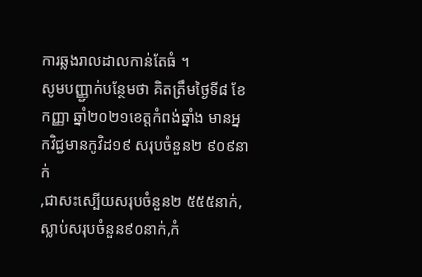ការឆ្លងរាលដាលកាន់តែធំ ។
សូមបញ្ញ្ជាក់បន្ថែមថា គិតត្រឹមថ្ងៃទី៨ ខែកញ្ញា ឆ្នាំ២០២១ខេត្តកំពង់ឆ្នាំង មានអ្នកវិជ្ជមានកូវិដ១៩ សរុបចំនួន២ ៩០៩នាក់
,ជាសះស្បើយសរុបចំនួន២ ៥៥៥នាក់,ស្លាប់សរុបចំនួន៩០នាក់,កំ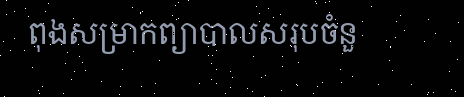ពុងសម្រាកព្យាបាលសរុបចំនួ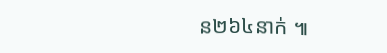ន២៦៤នាក់ ៕